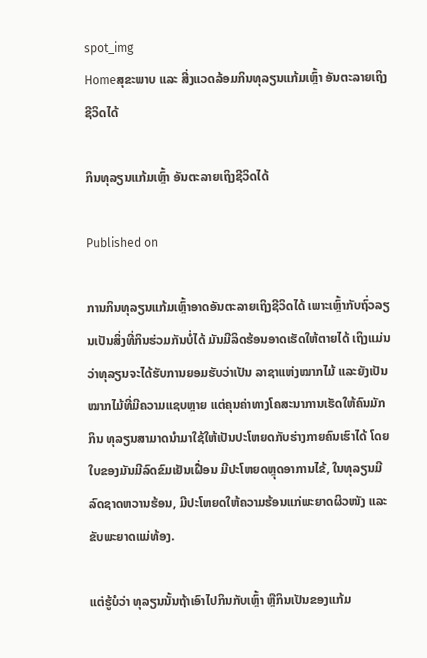spot_img
Homeສຸຂະພາບ ແລະ ສີ່ງແວດລ້ອມກິນທຸລຽນແກ້ມເຫຼົ້າ ອັນຕະລາຍເຖິງຊີວິດໄດ້

ກິນທຸລຽນແກ້ມເຫຼົ້າ ອັນຕະລາຍເຖິງຊີວິດໄດ້

Published on

ການກິນທຸລຽນແກ້ມເຫຼົ້າອາດອັນຕະລາຍເຖິງຊີວິດໄດ້ ເພາະເຫຼົ້າກັບຖົ່ວລຽນເປັນສິ່ງທີ່ກິນຮ່ວມກັນບໍ່ໄດ້ ມັນມີລິດຮ້ອນອາດເຮັດໃຫ້ຕາຍໄດ້ ເຖິງແມ່ນວ່າທຸລຽນຈະໄດ້ຮັບການຍອມຮັບວ່າເປັນ ລາຊາແຫ່ງໝາກໄມ້ ແລະຍັງເປັນໝາກໄມ້ທີ່ມີຄວາມແຊບຫຼາຍ ແຕ່ຄຸນຄ່າທາງໂຄສະນາການເຮັດໃຫ້ຄົນມັກກິນ ທຸລຽນສາມາດນຳມາໃຊ້ໃຫ້ເປັນປະໂຫຍດກັບຮ່າງກາຍຄົນເຮົາໄດ້ ໂດຍໃບຂອງມັນມີລົດຂົມເຢັນເຝື່ອນ ມີປະໂຫຍດຫຼຸດອາການໄຂ້, ໃນທຸລຽນມີລົດຊາດຫວານຮ້ອນ, ມີປະໂຫຍດໃຫ້ຄວາມຮ້ອນແກ່ພະຍາດຜິວໜັງ ແລະຂັບພະຍາດແມ່ທ້ອງ.

ແຕ່ຮູ້ບໍວ່າ ທຸລຽນນັ້ນຖ້າເອົາໄປກິນກັບເຫຼົ້າ ຫຼືກິນເປັນຂອງແກ້ມ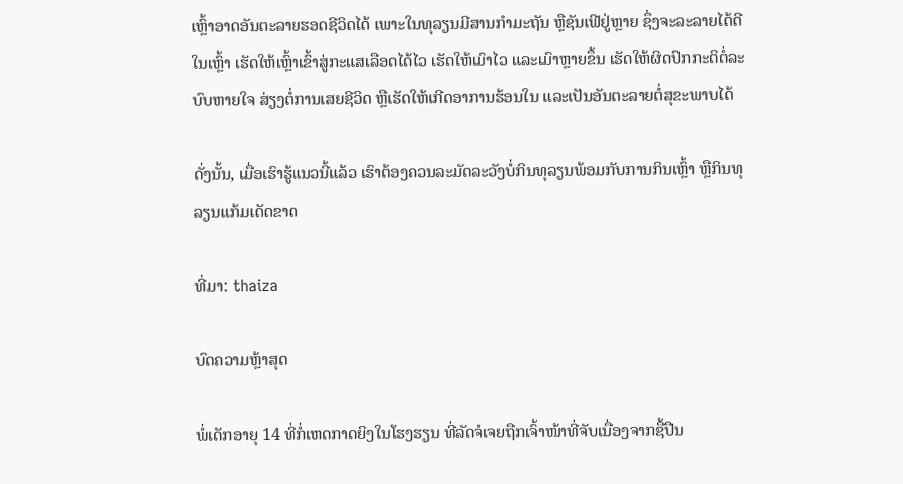ເຫຼົ້າອາດອັນຕະລາຍຮອດຊີວິດໄດ້ ເພາະໃນທຸລຽນມີສານກຳມະຖັນ ຫຼືຊັນເຟີຢູ່ຫຼາຍ ຊຶ່ງຈະລະລາຍໄດ້ດີໃນເຫຼົ້າ ເຮັດໃຫ້ເຫຼົ້າເຂົ້າສູ່ກະແສເລືອດໄດ້ໄວ ເຮັດໃຫ້ເມົາໄວ ແລະເມົາຫຼາຍຂຶ້ນ ເຮັດໃຫ້ຜິດປົກກະຕິຕໍ່ລະບົບຫາຍໃຈ ສ່ຽງຕໍ່ການເສຍຊີວິດ ຫຼືເຮັດໃຫ້ເກີດອາການຮ້ອນໃນ ແລະເປັນອັນຕະລາຍຕໍ່ສຸຂະພາບໄດ້

ດັ່ງນັ້ນ, ເມື່ອເຮົາຮູ້ແນວນີ້ແລ້ວ ເຮົາຕ້ອງຄວນລະມັດລະວັງບໍ່ກິນທຸລຽນພ້ອມກັບການກິນເຫຼົ້າ ຫຼືກິນທຸລຽນແກ້ມເດັດຂາດ

ທີ່ມາ: thaiza

ບົດຄວາມຫຼ້າສຸດ

ພໍ່ເດັກອາຍຸ 14 ທີ່ກໍ່ເຫດກາດຍິງໃນໂຮງຮຽນ ທີ່ລັດຈໍເຈຍຖືກເຈົ້າໜ້າທີ່ຈັບເນື່ອງຈາກຊື້ປືນ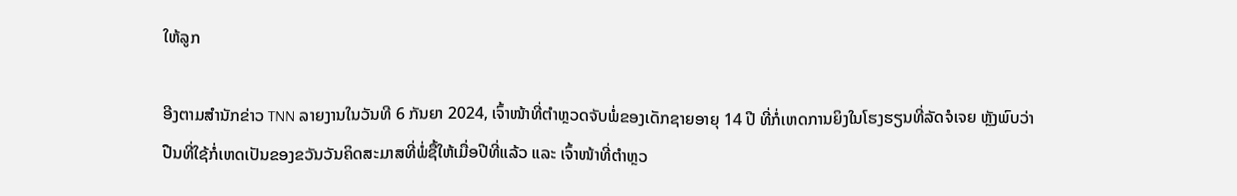ໃຫ້ລູກ

ອີງຕາມສຳນັກຂ່າວ TNN ລາຍງານໃນວັນທີ 6 ກັນຍາ 2024, ເຈົ້າໜ້າທີ່ຕຳຫຼວດຈັບພໍ່ຂອງເດັກຊາຍອາຍຸ 14 ປີ ທີ່ກໍ່ເຫດການຍິງໃນໂຮງຮຽນທີ່ລັດຈໍເຈຍ ຫຼັງພົບວ່າປືນທີ່ໃຊ້ກໍ່ເຫດເປັນຂອງຂວັນວັນຄິດສະມາສທີ່ພໍ່ຊື້ໃຫ້ເມື່ອປີທີ່ແລ້ວ ແລະ ເຈົ້າໜ້າທີ່ຕຳຫຼວ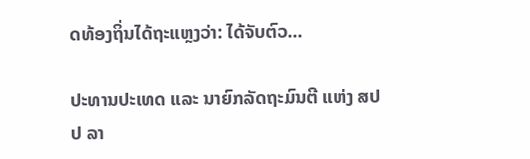ດທ້ອງຖິ່ນໄດ້ຖະແຫຼງວ່າ: ໄດ້ຈັບຕົວ...

ປະທານປະເທດ ແລະ ນາຍົກລັດຖະມົນຕີ ແຫ່ງ ສປປ ລາ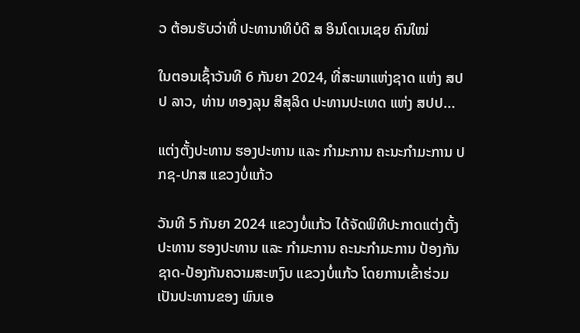ວ ຕ້ອນຮັບວ່າທີ່ ປະທານາທິບໍດີ ສ ອິນໂດເນເຊຍ ຄົນໃໝ່

ໃນຕອນເຊົ້າວັນທີ 6 ກັນຍາ 2024, ທີ່ສະພາແຫ່ງຊາດ ແຫ່ງ ສປປ ລາວ, ທ່ານ ທອງລຸນ ສີສຸລິດ ປະທານປະເທດ ແຫ່ງ ສປປ...

ແຕ່ງຕັ້ງປະທານ ຮອງປະທານ ແລະ ກຳມະການ ຄະນະກຳມະການ ປກຊ-ປກສ ແຂວງບໍ່ແກ້ວ

ວັນທີ 5 ກັນຍາ 2024 ແຂວງບໍ່ແກ້ວ ໄດ້ຈັດພິທີປະກາດແຕ່ງຕັ້ງປະທານ ຮອງປະທານ ແລະ ກຳມະການ ຄະນະກຳມະການ ປ້ອງກັນຊາດ-ປ້ອງກັນຄວາມສະຫງົບ ແຂວງບໍ່ແກ້ວ ໂດຍການເຂົ້າຮ່ວມເປັນປະທານຂອງ ພົນເອ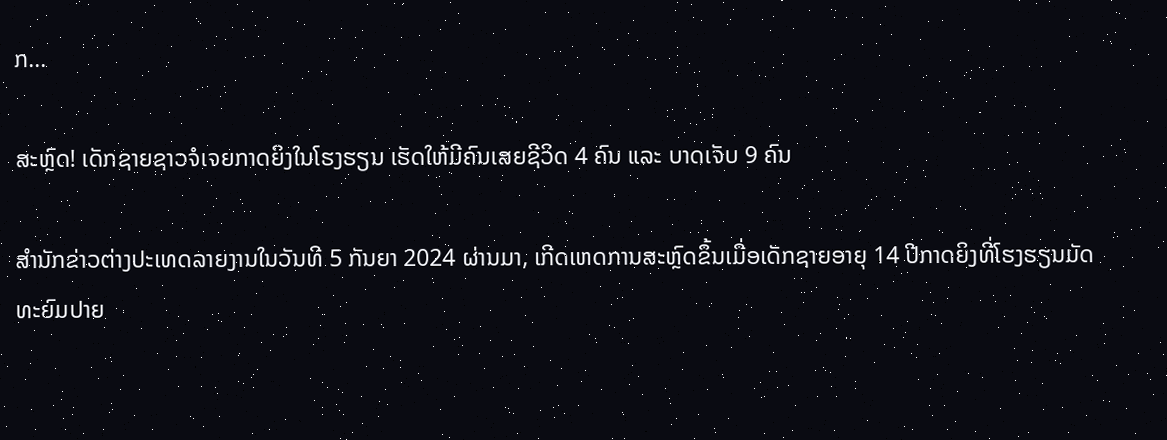ກ...

ສະຫຼົດ! ເດັກຊາຍຊາວຈໍເຈຍກາດຍິງໃນໂຮງຮຽນ ເຮັດໃຫ້ມີຄົນເສຍຊີວິດ 4 ຄົນ ແລະ ບາດເຈັບ 9 ຄົນ

ສຳນັກຂ່າວຕ່າງປະເທດລາຍງານໃນວັນທີ 5 ກັນຍາ 2024 ຜ່ານມາ, ເກີດເຫດການສະຫຼົດຂຶ້ນເມື່ອເດັກຊາຍອາຍຸ 14 ປີກາດຍິງທີ່ໂຮງຮຽນມັດທະຍົມປາຍ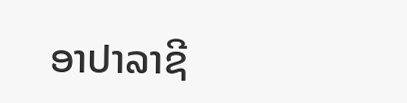ອາປາລາຊີ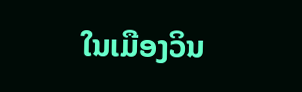ໃນເມືອງວິນ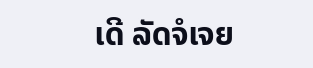ເດີ ລັດຈໍເຈຍ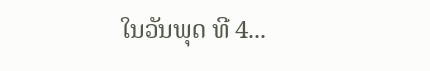ໃນວັນພຸດ ທີ 4...